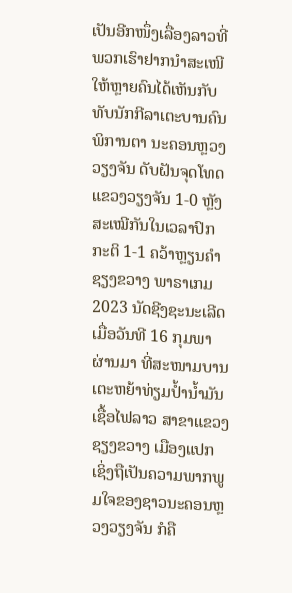ເປັນອີກໜຶ່ງເລື່ອງລາວທີ່ພວກເຮົາຢາກນໍາສະເໜີໃຫ້ຫຼາຍຄົນໄດ້ເຫັນກັບ ທັບນັກກີລາເຕະບານຄົນພິການຕາ ນະຄອນຫຼວງວຽງຈັນ ດັບຝັນຈຸດໂທດ ແຂວງວຽງຈັນ 1-0 ຫຼັງສະເໝີກັນໃນເວລາປົກກະຕິ 1-1 ຄວ້າຫຼຽນຄຳ ຊຽງຂວາງ ພາຣາເກມ 2023 ນັດຊີງຊະນະເລີດ ເມື່ອວັນທີ 16 ກຸມພາ ຜ່ານມາ ທີ່ສະໜາມບານເຕະຫຍ້າທ່ຽມປໍ້ານໍ້າມັນ ເຊື້ອໄຟລາວ ສາຂາແຂວງຊຽງຂວາງ ເມືອງແປກ ເຊິ່ງຖືເປັນຄວາມພາກພູມໃຈຂອງຊາວນະຄອນຫຼວງວຽງຈັນ ກໍຄື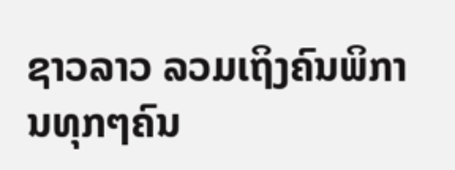ຊາວລາວ ລວມເຖິງຄົນພິການທຸກໆຄົນ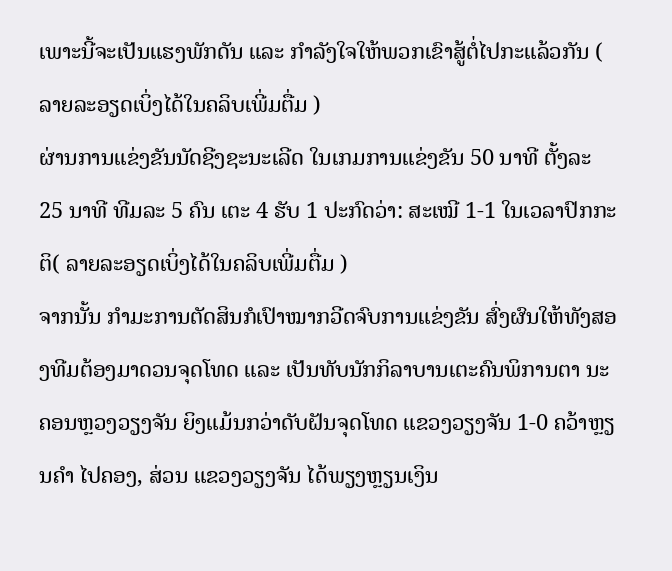ເພາະນີ້ຈະເປັນແຮງພັກດັນ ແລະ ກໍາລັງໃຈໃຫ້ພວກເຂົາສູ້ຕໍ່ໄປກະແລ້ວກັນ ( ລາຍລະອຽດເບິ່ງໄດ້ໃນຄລິບເພີ່ມຕື່ມ )
ຜ່ານການແຂ່ງຂັນນັດຊີງຊະນະເລີດ ໃນເກມການແຂ່ງຂັນ 50 ນາທີ ຕັ້ງລະ 25 ນາທີ ທີມລະ 5 ຄົນ ເຕະ 4 ຮັບ 1 ປະກົດວ່າ: ສະເໝີ 1-1 ໃນເວລາປົກກະຕິ( ລາຍລະອຽດເບິ່ງໄດ້ໃນຄລິບເພີ່ມຕື່ມ )
ຈາກນັ້ນ ກຳມະການຕັດສິນກໍເປົາໝາກວີດຈົບການແຂ່ງຂັນ ສົ່ງຜົນໃຫ້ທັງສອງທີມຕ້ອງມາດວນຈຸດໂທດ ແລະ ເປັນທັບນັກກິລາບານເຕະຄົນພິການຕາ ນະຄອນຫຼວງວຽງຈັນ ຍິງແມ້ນກວ່າດັບຝັນຈຸດໂທດ ແຂວງວຽງຈັນ 1-0 ຄວ້າຫຼຽນຄຳ ໄປຄອງ, ສ່ວນ ແຂວງວຽງຈັນ ໄດ້ພຽງຫຼຽນເງິນ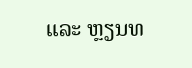ແລະ ຫຼຽນທ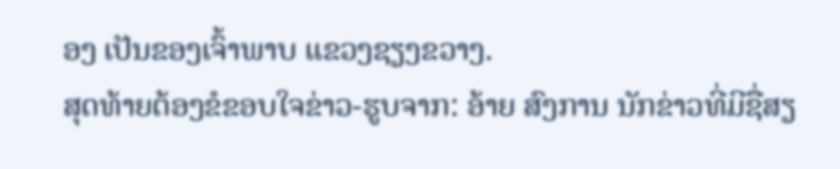ອງ ເປັນຂອງເຈົ້າພາບ ແຂວງຊຽງຂວາງ.
ສຸດທ້າຍຕ້ອງຂໍຂອບໃຈຂ່າວ-ຮູບຈາກ: ອ້າຍ ສົງການ ນັກຂ່າວທີ່ມີຊື່ສຽ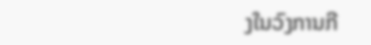ງໃນວົງການກີ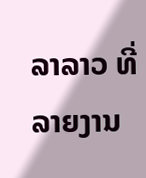ລາລາວ ທີ່ລາຍງານ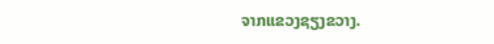ຈາກແຂວງຊຽງຂວາງ.